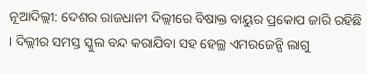ନୂଆଦିଲ୍ଲୀ: ଦେଶର ରାଜଧାନୀ ଦିଲ୍ଲୀରେ ବିଷାକ୍ତ ବାୟୁର ପ୍ରକୋପ ଜାରି ରହିଛି । ଦିଲ୍ଲୀର ସମସ୍ତ ସ୍କୁଲ ବନ୍ଦ କରାଯିବା ସହ ହେଲ୍ଥ ଏମରଜେନ୍ସି ଲାଗୁ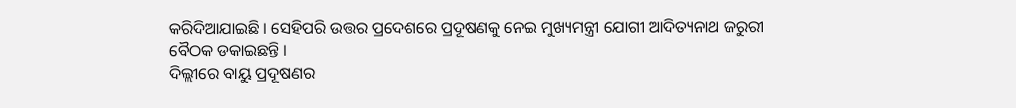କରିଦିଆଯାଇଛି । ସେହିପରି ଉତ୍ତର ପ୍ରଦେଶରେ ପ୍ରଦୂଷଣକୁ ନେଇ ମୁଖ୍ୟମନ୍ତ୍ରୀ ଯୋଗୀ ଆଦିତ୍ୟନାଥ ଜରୁରୀ ବୈଠକ ଡକାଇଛନ୍ତି ।
ଦିଲ୍ଲୀରେ ବାୟୁ ପ୍ରଦୂଷଣର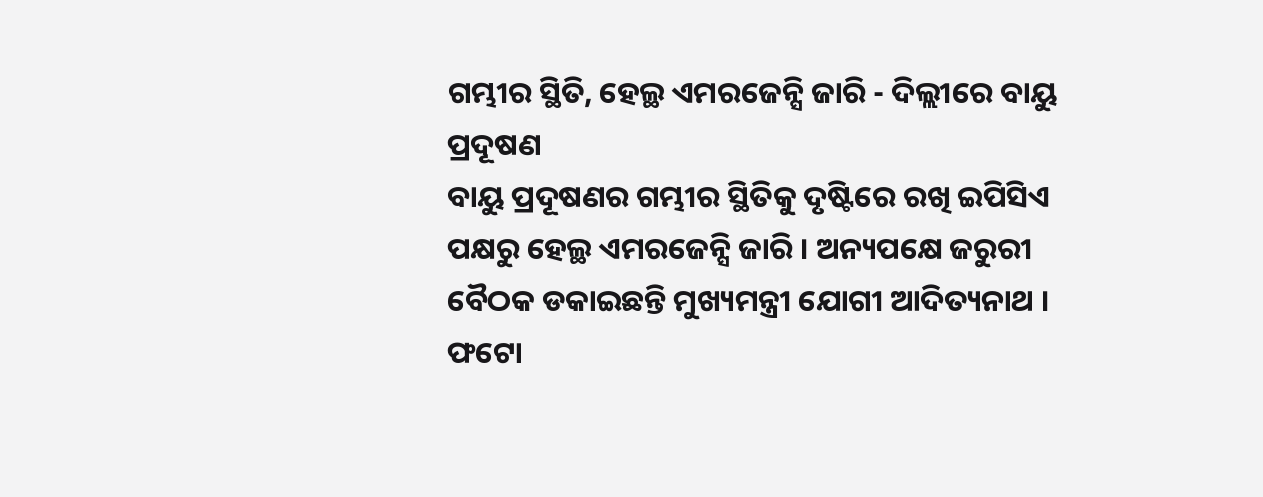ଗମ୍ଭୀର ସ୍ଥିତି, ହେଲ୍ଥ ଏମରଜେନ୍ସି ଜାରି - ଦିଲ୍ଲୀରେ ବାୟୁ ପ୍ରଦୂଷଣ
ବାୟୁ ପ୍ରଦୂଷଣର ଗମ୍ଭୀର ସ୍ଥିତିକୁ ଦୃଷ୍ଟିରେ ରଖି ଇପିସିଏ ପକ୍ଷରୁ ହେଲ୍ଥ ଏମରଜେନ୍ସି ଜାରି । ଅନ୍ୟପକ୍ଷେ ଜରୁରୀ ବୈଠକ ଡକାଇଛନ୍ତି ମୁଖ୍ୟମନ୍ତ୍ରୀ ଯୋଗୀ ଆଦିତ୍ୟନାଥ ।
ଫଟୋ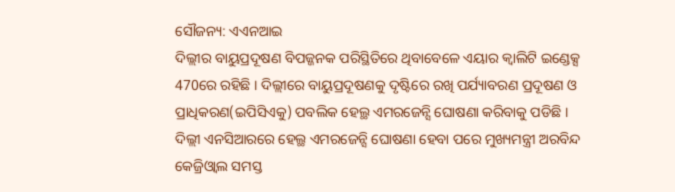ସୌଜନ୍ୟ: ଏଏନଆଇ
ଦିଲ୍ଲୀର ବାୟୁପ୍ରଦୂଷଣ ବିପଜ୍ଜନକ ପରିସ୍ଥିତିରେ ଥିବାବେଳେ ଏୟାର କ୍ବାଲିଟି ଇଣ୍ଡେକ୍ସ 470ରେ ରହିଛି । ଦିଲ୍ଲୀରେ ବାୟୁପ୍ରଦୂଷଣକୁ ଦୃଷ୍ଟିରେ ରଖି ପର୍ଯ୍ୟାବରଣ ପ୍ରଦୂଷଣ ଓ ପ୍ରାଧିକରଣ(ଇପିସିଏକୁ) ପବଲିକ ହେଲ୍ଥ ଏମରଜେନ୍ସି ଘୋଷଣା କରିବାକୁ ପଡିଛି ।
ଦିଲ୍ଲୀ ଏନସିଆରରେ ହେଲ୍ଥ ଏମରଜେନ୍ସି ଘୋଷଣା ହେବା ପରେ ମୁଖ୍ୟମନ୍ତ୍ରୀ ଅରବିନ୍ଦ କେଜ୍ରିଓ୍ବାଲ ସମସ୍ତ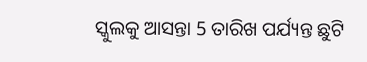ସ୍କୁଲକୁ ଆସନ୍ତା 5 ତାରିଖ ପର୍ଯ୍ୟନ୍ତ ଛୁଟି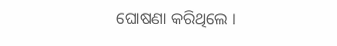ଘୋଷଣା କରିଥିଲେ ।